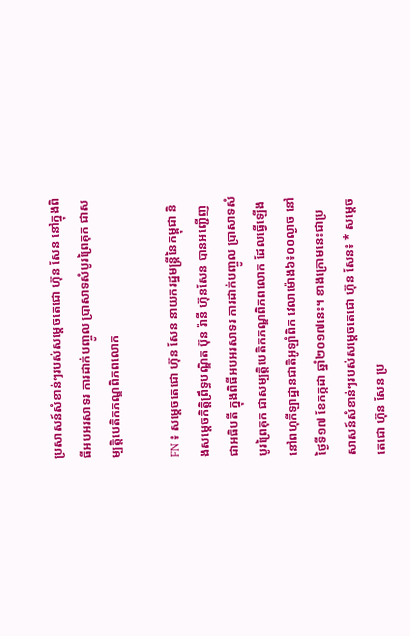ប្រសាសន៍សំខាន់ៗរបស់សម្តេចតេជោ ហ៊ុន សែន នៅក្នុងពិធីអបអរសាទរ ការដាក់បញ្ចូល ប្រាសាទសំបូរព្រៃគុក ជាសម្បត្តិបេតិកភណ្ឌពិភពលោក

FN ៖ សម្ដេចតេជោ ហ៊ុន សែន នាយករដ្ឋមន្ដ្រីនៃកម្ពុជា និងសម្តេចកិត្តិព្រឹទ្ធបណ្ឌិត ប៊ុន រ៉ានី ហ៊ុនសែន បានអញ្ជើញជាអធិបតី ក្នុងពិធីអបអរសាទរ ការដាក់បញ្ចូល ប្រាសាទសំបូរព្រៃគុក ជាសម្បត្តិបេតិកភណ្ឌពិភពលោក ដែលធ្វើឡើងនៅពហុកីឡាដ្ឋានជាតិអូឡាំពិក វេលាម៉ោង៦៖០០ល្ងាច នៅថ្ងៃទី១៧ ខែកក្កដា ឆ្នាំ២០១៧នេះ។ ខាងក្រោមនេះជាប្រសាសន៍សំខាន់ៗរបស់សម្តេចតេជោ ហ៊ុន សែន៖ * សម្តេចតេជោ ហ៊ុន សែន ប្រ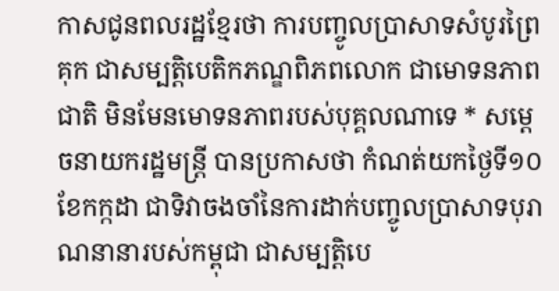កាសជូនពលរដ្ឋខ្មែរថា ការបញ្ចូលប្រាសាទសំបូរព្រៃគុក ជាសម្បត្តិបេតិកភណ្ឌពិភពលោក ជាមោទនភាពជាតិ មិនមែនមោទនភាពរបស់បុគ្គលណាទេ * សម្តេចនាយករដ្ឋមន្រ្តី បានប្រកាសថា កំណត់យកថ្ងៃទី១០ ខែកក្កដា ជាទិវាចងចាំនៃការដាក់បញ្ចូលប្រាសាទបុរាណនានារបស់កម្ពុជា ជាសម្បត្តិបេ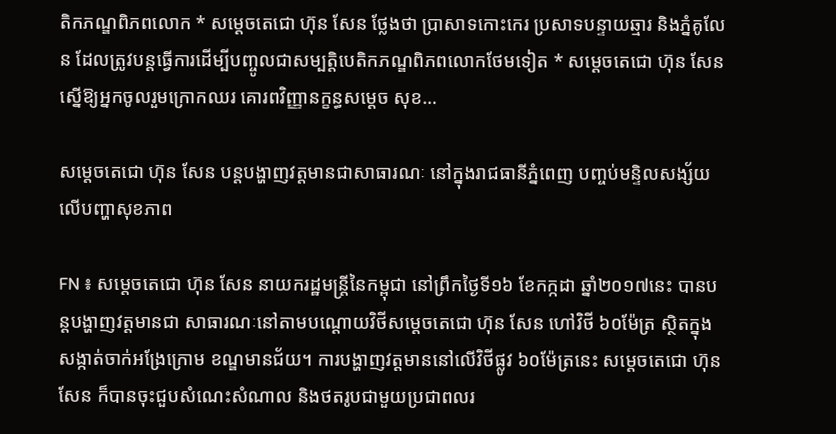តិកភណ្ឌពិភពលោក * សម្តេចតេជោ ហ៊ុន សែន ថ្លែងថា ប្រាសាទកោះកេរ ប្រសាទបន្ទាយឆ្មារ និងភ្នំគូលែន ដែលត្រូវបន្តធ្វើការដើម្បីបញ្ចូលជាសម្បត្តិបេតិកភណ្ឌពិភពលោកថែមទៀត * សម្តេចតេជោ ហ៊ុន សែន ស្នើឱ្យអ្នកចូលរួមក្រោកឈរ គោរពវិញ្ញានក្ខន្ធសម្តេច សុខ…

សម្តេចតេជោ ហ៊ុន សែន បន្តបង្ហាញវត្តមានជាសាធារណៈ នៅក្នុងរាជធានីភ្នំពេញ បញ្ចប់មន្ទិលសង្ស័យលើបញ្ហាសុខភាព

FN ៖ សម្តេចតេជោ ហ៊ុន សែន នាយករដ្ឋមន្រ្តីនៃកម្ពុជា នៅព្រឹកថ្ងៃទី១៦ ខែកក្កដា ឆ្នាំ២០១៧នេះ បានបន្តបង្ហាញវត្តមានជា សាធារណៈនៅតាមបណ្តោយវិថីសម្តេចតេជោ ហ៊ុន សែន ហៅវិថី ៦០ម៉ែត្រ ស្ថិតក្នុងសង្កាត់ចាក់អង្រែក្រោម ខណ្ឌមានជ័យ។ ការបង្ហាញវត្តមាននៅលើវិថីផ្លូវ ៦០ម៉ែត្រនេះ សម្តេចតេជោ ហ៊ុន សែន ក៏បានចុះជួបសំណេះសំណាល និងថតរូបជាមួយប្រជាពលរ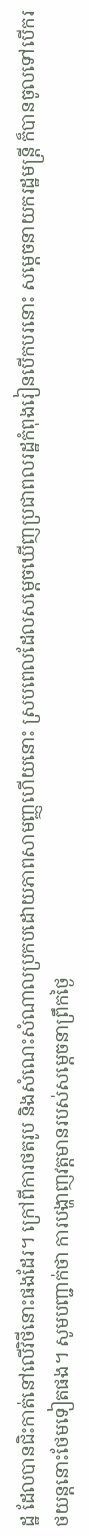ដ្ឋ ដែលបានជិះកាត់នៅលើវិថីនោះផងដែរ។ ក្រៅពីការថតរូប និងសំណេះសំណាលប្រកបដោយភាពសាមញ្ញហើយនោះ ស្របពេលដែលសម្តេចឃើញប្រជាពលរដ្ឋកំពុងរៀនបើកបរនោះ សម្តេចនាយករដ្ឋមន្រ្តី ក៏បានចូលទៅបើករថយន្តនោះថែមទៀតផង។ សូមបញ្ជាក់ថា ការបង្ហាញវត្តមានរបស់សម្តេចនាព្រឹកថ្ងៃ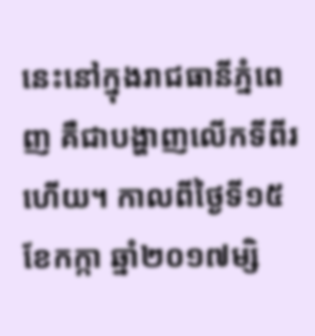នេះនៅក្នុងរាជធានីភ្នំពេញ គឺជាបង្ហាញលើកទីពីរហើយ។ កាលពីថ្ងៃទី១៥ ខែកក្កា ឆ្នាំ២០១៧ម្សិ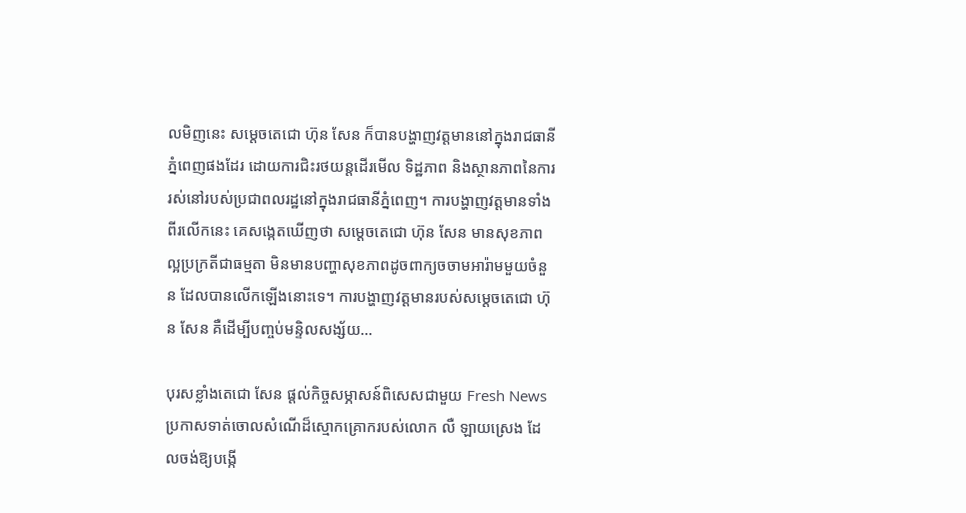លមិញនេះ សម្តេចតេជោ ហ៊ុន សែន ក៏បានបង្ហាញវត្តមាននៅក្នុងរាជធានីភ្នំពេញផងដែរ ដោយការជិះរថយន្តដើរមើល ទិដ្ឋភាព និងស្ថានភាពនៃការរស់នៅរបស់ប្រជាពលរដ្ឋនៅក្នុងរាជធានីភ្នំពេញ។ ការបង្ហាញវត្តមានទាំងពីរលើកនេះ គេសង្កេតឃើញថា សម្តេចតេជោ ហ៊ុន សែន មានសុខភាពល្អប្រក្រតីជាធម្មតា មិនមានបញ្ហាសុខភាពដូចពាក្យចចាមអារ៉ាមមួយចំនួន ដែលបានលើកឡើងនោះទេ។ ការបង្ហាញវត្តមានរបស់សម្តេចតេជោ ហ៊ុន សែន គឺដើម្បីបញ្ចប់មន្ទិលសង្ស័យ…

បុរសខ្លាំងតេជោ សែន ផ្តល់កិច្ចសម្ភាសន៍ពិសេសជាមួយ Fresh News ប្រកាសទាត់ចោលសំណើដ៏ស្មោកគ្រោករបស់លោក លឺ ឡាយស្រេង ដែលចង់ឱ្យបង្កើ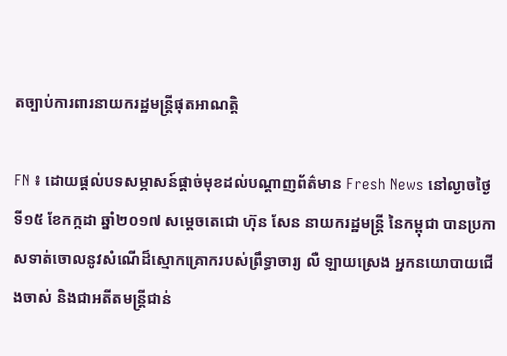តច្បាប់ការពារនាយករដ្ឋមន្រ្តីផុតអាណត្តិ

FN ៖ ដោយផ្តល់បទសម្ភាសន៍ផ្តាច់មុខដល់បណ្តាញព័ត៌មាន Fresh News នៅល្ងាចថ្ងៃទី១៥ ខែកក្កដា ឆ្នាំ២០១៧ សម្តេចតេជោ ហ៊ុន សែន នាយករដ្ឋមន្រ្តី នៃកម្ពុជា បានប្រកាសទាត់ចោលនូវសំណើដ៏ស្មោកគ្រោករបស់ព្រឹទ្ធាចារ្យ លឺ ឡាយស្រេង អ្នកនយោបាយជើងចាស់ និងជាអតីតមន្រ្តីជាន់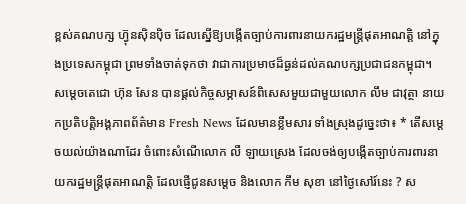ខ្ពស់គណបក្ស ហ្វ៊ុនស៊ិនប៉ិច ដែលស្នើឱ្យបង្កើតច្បាប់ការពារនាយករដ្ឋមន្រ្តីផុតអាណត្តិ នៅក្នុងប្រទេសកម្ពុជា ព្រមទាំងចាត់ទុកថា វាជាការប្រមាថដ៏ធ្ងន់ដល់គណបក្សប្រជាជនកម្ពុជា។ សម្តេចតេជោ ហ៊ុន សែន បានផ្តល់កិច្ចសម្ភាសន៍ពិសេសមួយជាមួយលោក លឹម ជាវុត្ថា នាយកប្រតិបត្តិអង្គភាពព័ត៌មាន Fresh News ដែលមានខ្លឹមសារ ទាំងស្រុងដូច្នេះថា៖ * តើសម្តេចយល់យ៉ាងណាដែរ ចំពោះសំណើលោក លឺ ឡាយស្រេង ដែលចង់ឲ្យបង្កើតច្បាប់ការពារនាយករដ្ឋមន្រ្តីផុតអាណត្តិ ដែលផ្ញើជូនសម្តេច និងលោក កឹម សុខា នៅថ្ងៃសៅរ៍នេះ ? ស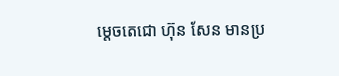ម្តេចតេជោ ហ៊ុន សែន មានប្រ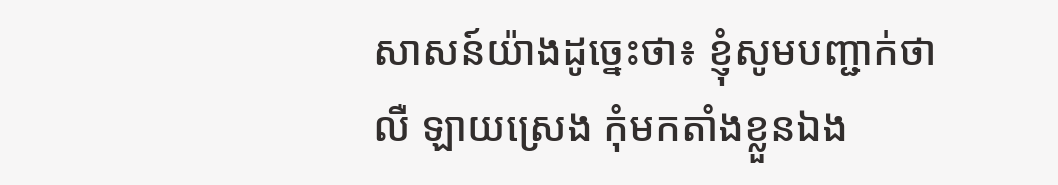សាសន៍យ៉ាងដូច្នេះថា៖ ខ្ញុំសូមបញ្ជាក់ថា លឺ ឡាយស្រេង កុំមកតាំងខ្លួនឯង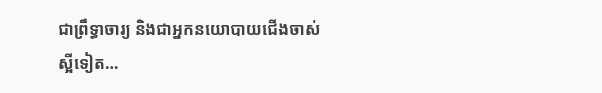ជាព្រឹទ្ធាចារ្យ និងជាអ្នកនយោបាយជើងចាស់ស្អីទៀត…